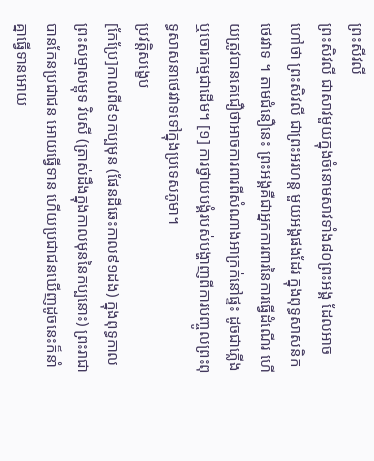ព្រះសីវលី
ព្រះសិវលី ជាសាវមួយក្នុងចំនោមសាវទាំង៨០ព្រះអង្គ ដែលអាចហៅថា ព្រះសិវលី ជាព្រះអរហន្ត មួយអង្គផងដែរ ក្នុងពុទ្ធសាសនិកថេរវាទ ។ តាមជំនឿនេះ ព្រះអង្គគឺជាអ្នកការពារនៃការធ្វើដំណើរ ហើយត្រូវបានគេជឿថាអាចការពារពីសំណាងអាក្រក់នៅផ្ទះ ដូចជាភ្លើង ឬចោរកម្មជាដើម។ [១] ការថ្វាយបង្គំរបស់បង្ហាញពីការបញ្ចូលព្រះពុទ្ធសាសនាថេរវាទទៅក្នុងប្រទេសភូមា។
ប្រវត្តិសង្ខេប
[កែប្រែ]កាលពី៩១កប្បមុន (ផែនដីឆេះកាល៩១ដង) ក្នុងពុទ្ធកាលព្រះសម្មាសម្ពុទ វិបសី (ត្រាស់ដឹងក្នុងកាលមុននៃកប្បនោះ) ព្រះរាជាបានកែនប្រជាជន អោយធ្វើទាន ហើយប្រជាជនឃើញដូចនេះក៏នាំគ្នាធ្វើទានអោយ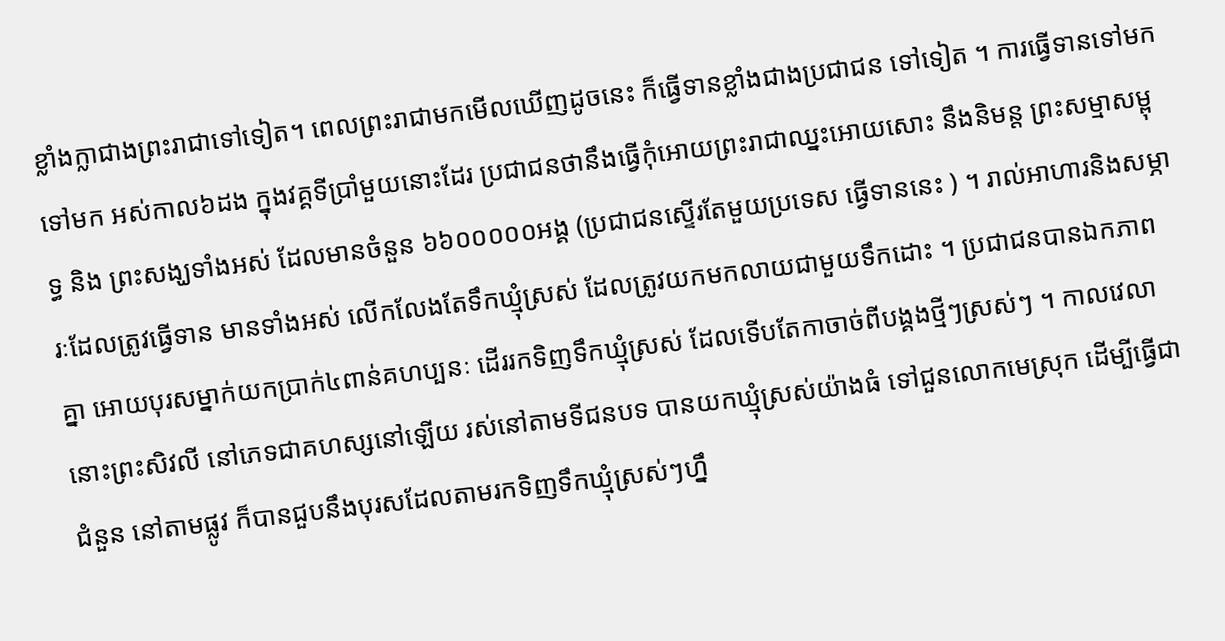ខ្លាំងក្លាជាងព្រះរាជាទៅទៀត។ ពេលព្រះរាជាមកមើលឃើញដូចនេះ ក៏ធ្វើទានខ្លាំងជាងប្រជាជន ទៅទៀត ។ ការធ្វើទានទៅមក ទៅមក អស់កាល៦ដង ក្នុងវគ្គទីប្រាំមួយនោះដែរ ប្រជាជនថានឹងធ្វើកុំអោយព្រះរាជាឈ្នះអោយសោះ នឹងនិមន្ត ព្រះសម្មាសម្ពុទ្ធ និង ព្រះសង្ឃទាំងអស់ ដែលមានចំនួន ៦៦០០០០០អង្គ (ប្រជាជនស្ទើរតែមួយប្រទេស ធ្វើទាននេះ ) ។ រាល់អាហារនិងសម្ភារៈដែលត្រូវធ្វើទាន មានទាំងអស់ លើកលែងតែទឹកឃ្មុំស្រស់ ដែលត្រូវយកមកលាយជាមួយទឹកដោះ ។ ប្រជាជនបានឯកភាពគ្នា អោយបុរសម្នាក់យកប្រាក់៤ពាន់គហប្បនៈ ដើររកទិញទឹកឃ្មុំស្រស់ ដែលទើបតែកាចាច់ពីបង្គងថ្មីៗស្រស់ៗ ។ កាលវេលានោះព្រះសិវលី នៅភេទជាគហស្សនៅឡើយ រស់នៅតាមទីជនបទ បានយកឃ្មុំស្រស់យ៉ាងធំ ទៅជួនលោកមេស្រុក ដើម្បីធ្វើជាជំនួន នៅតាមផ្លូវ ក៏បានជួបនឹងបុរសដែលតាមរកទិញទឹកឃ្មុំស្រស់ៗហ្នឹ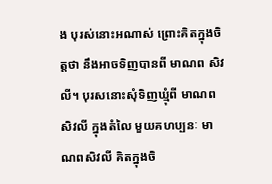ង បុរស់នោះអណាស់ ព្រោះគិតក្នុងចិត្តថា នឹងអាចទិញបានពី មាណព សិវលី។ បុរសនោះសុំទិញឃ្មុំពី មាណព សិវលី ក្នុងតំលៃ មួយគហប្បនៈ មាណពសិវលី គិតក្នុងចិ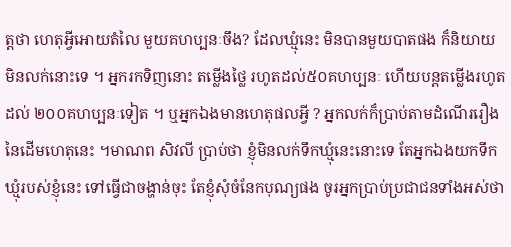ត្តថា ហេតុអ្វីអោយតំលៃ មួយគហប្បនៈចឹង? ដែលឃ្មុំនេះ មិនបានមួយបាតផង ក៏និយាយ មិនលក់នោះទេ ។ អ្នករកទិញនោះ តម្លើងថ្លៃ រហូតដល់៥០គហប្បនៈ ហើយបន្តតម្លើងរហូតដល់ ២០០គហប្បនៈទៀត ។ ឬអ្នកឯងមានហេតុផលអ្វី ? អ្នកលក់ក៏ប្រាប់តាមដំណើររឿង នៃដើមហេតុនេះ ។មាណព សិវលី ប្រាប់ថា ខ្ញុំមិនលក់ទឹកឃ្មុំនេះនោះទេ តែអ្នកឯងយកទឹកឃ្មុំរបស់ខ្ញុំនេះ ទៅធ្វើជាចង្ហាន់ចុះ តែខ្ញុំសុំចំនែកបុណ្យផង ចូរអ្នកប្រាប់ប្រជាជនទាំងអស់ថា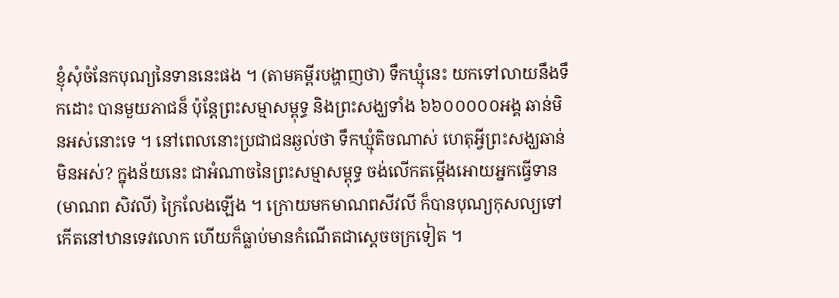ខ្ញុំសុំចំនែកបុណ្យនៃទាននេះផង ។ (តាមគម្ពីរបង្ហាញថា) ទឹកឃ្មុំនេះ យកទៅលាយនឹងទឹកដោះ បានមួយភាជន៏ ប៉ុន្តែព្រះសម្មាសម្ពុទ្ធ និងព្រះសង្ឃទាំង ៦៦០០០០០អង្គ ឆាន់មិនអស់នោះទេ ។ នៅពេលនោះប្រជាជនឆ្ងល់ថា ទឹកឃ្មុំតិចណាស់ ហេតុអ្វីព្រះសង្ឃឆាន់មិនអស់? ក្នុងន័យនេះ ជាអំណាចនៃព្រះសម្មាសម្ពុទ្ធ ចង់លើកតម្កើងអោយអ្នកធ្វើទាន(មាណព សិវលី) ក្រៃលែងឡើង ។ ក្រោយមកមាណពសីវលី ក៏បានបុណ្យកុសល្យទៅកើតនៅឋានទេវលោក ហើយក៏ធ្លាប់មានកំណើតជាស្តេចចក្រទៀត ។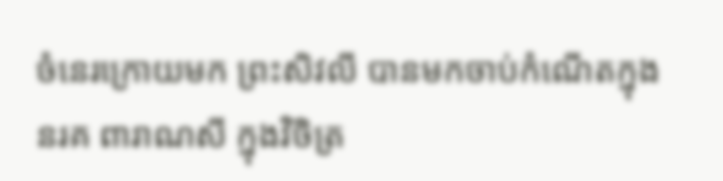ចំនេរក្រោយមក ព្រះសិវលី បានមកចាប់កំណើតក្នុង នរគ ពារាណសី ក្នុងវិចិត្រ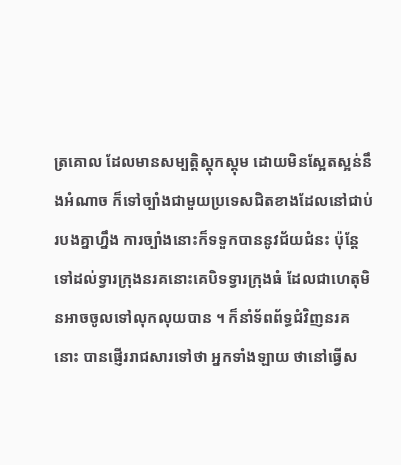ត្រគោល ដែលមានសម្បត្តិស្តុកស្តុម ដោយមិនស្អែតស្អន់នឹងអំណាច ក៏ទៅច្បាំងជាមួយប្រទេសជិតខាងដែលនៅជាប់របងគ្នាហ្នឹង ការច្បាំងនោះក៏ទទួកបាននូវជ័យជំនះ ប៉ុន្តែទៅដល់ទ្វារក្រុងនរគនោះគេបិទទ្វារក្រុងធំ ដែលជាហេតុមិនអាចចូលទៅលុកលុយបាន ។ ក៏នាំទ័ពព័ទ្ធជំវិញនរគនោះ បានផ្ញើររាជសារទៅថា អ្នកទាំងឡាយ ថានៅធ្វើស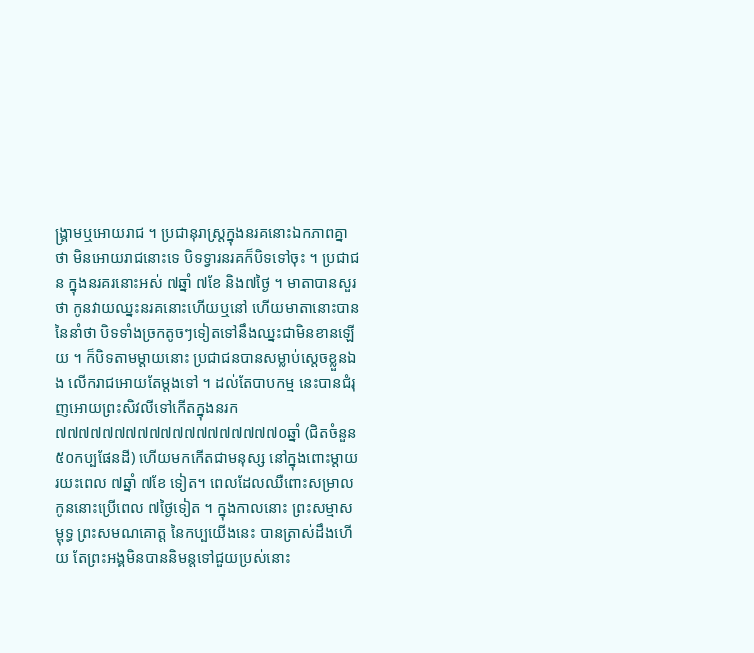ង្គ្រាមឬអោយរាជ ។ ប្រជានុរាស្រ្តក្នុងនរគនោះឯកភាពគ្នាថា មិនអោយរាជនោះទេ បិទទ្វារនរគក៏បិទទៅចុះ ។ ប្រជាជន ក្នុងនរគរនោះអស់ ៧ឆ្នាំ ៧ខែ និង៧ថ្ងៃ ។ មាតាបានសួរថា កូនវាយឈ្នះនរគនោះហើយឬនៅ ហើយមាតានោះបាននៃនាំថា បិទទាំងច្រកតូចៗទៀតទៅនឹងឈ្នះជាមិនខានឡើយ ។ ក៏បិទតាមម្តាយនោះ ប្រជាជនបានសម្លាប់ស្តេចខ្លួនឯង លើករាជអោយតែម្តងទៅ ។ ដល់តែបាបកម្ម នេះបានជំរុញអោយព្រះសិវលីទៅកើតក្នុងនរក ៧៧៧៧៧៧៧៧៧៧៧៧៧៧៧៧៧៧៧០ឆ្នាំ (ជិតចំនួន ៥០កប្បផែនដី) ហើយមកកើតជាមនុស្ស នៅក្នុងពោះម្តាយរយះពេល ៧ឆ្នាំ ៧ខែ ទៀត។ ពេលដែលឈឺពោះសម្រាលកូននោះប្រើពេល ៧ថ្ងៃទៀត ។ ក្នុងកាលនោះ ព្រះសម្មាសម្ពុទ្ធ ព្រះសមណគោត្ត នៃកប្បយើងនេះ បានត្រាស់ដឹងហើយ តែព្រះអង្គមិនបាននិមន្តទៅជួយប្រស់នោះ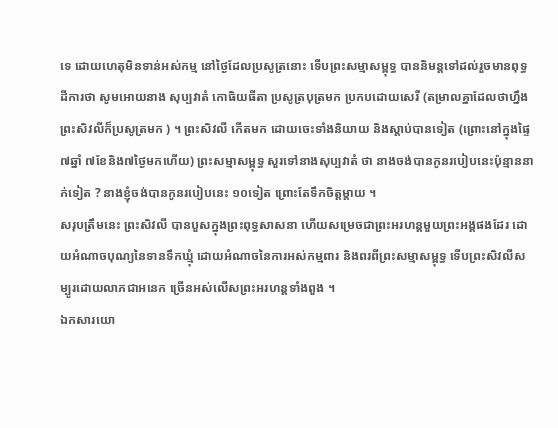ទេ ដោយហេតុមិនទាន់អស់កម្ម នៅថ្ងៃដែលប្រសូត្រនោះ ទើបព្រះសម្មាសម្ពុទ្ធ បាននិមន្តទៅដល់រួចមានពុទ្ធដីការថា សូមអោយនាង សុប្បវាតំ កោធិយធីតា ប្រសូត្របុត្រមក ប្រកបដោយសេរី (តម្រាលគ្នាដែលថាហ្នឹង ព្រះសិវលីក៏ប្រសូត្រមក ) ។ ព្រះសិវលី កើតមក ដោយចេះទាំងនិយាយ និងស្តាប់បានទៀត (ព្រោះនៅក្នុងផ្ទៃ៧ឆ្នាំ ៧ខែនិង៧ថ្ងៃមកហើយ) ព្រះសម្មាសម្ពុទ្ធ សួរទៅនាងសុប្បវាតំ ថា នាងចង់បានកូនរបៀបនេះប៉ុន្មាននាក់ទៀត ? នាងខ្ញុំចង់បានកូនរបៀបនេះ ១០ទៀត ព្រោះតែទឹកចិត្តម្តាយ ។
សរុបត្រឹមនេះ ព្រះសិវលី បានបួសក្នុងព្រះពុទ្ធសាសនា ហើយសម្រេចជាព្រះអរហន្តមួយព្រះអង្គផងដែរ ដោយអំណាចបុណ្យនៃទានទឹកឃ្មុំ ដោយអំណាចនៃការអស់កម្មពារ និងពរពីព្រះសម្មាសម្ពុទ្ធ ទើបព្រះសិវលីសម្បូរដោយលាភជាអនេក ច្រើនអស់លើសព្រះអរហន្តទាំងពួង ។
ឯកសារយោ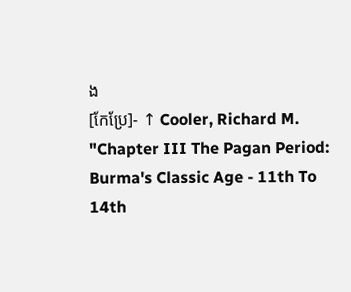ង
[កែប្រែ]- ↑ Cooler, Richard M. "Chapter III The Pagan Period: Burma's Classic Age - 11th To 14th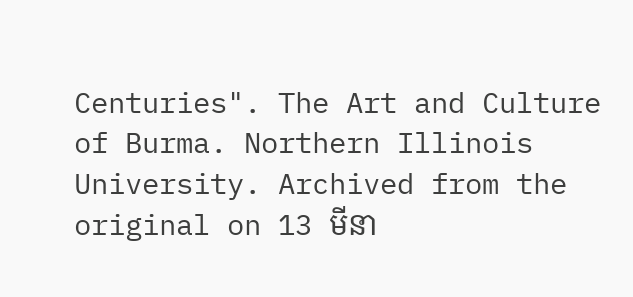Centuries". The Art and Culture of Burma. Northern Illinois University. Archived from the original on 13 មីនា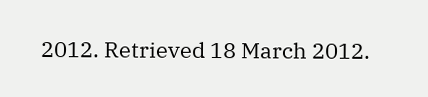2012. Retrieved 18 March 2012.